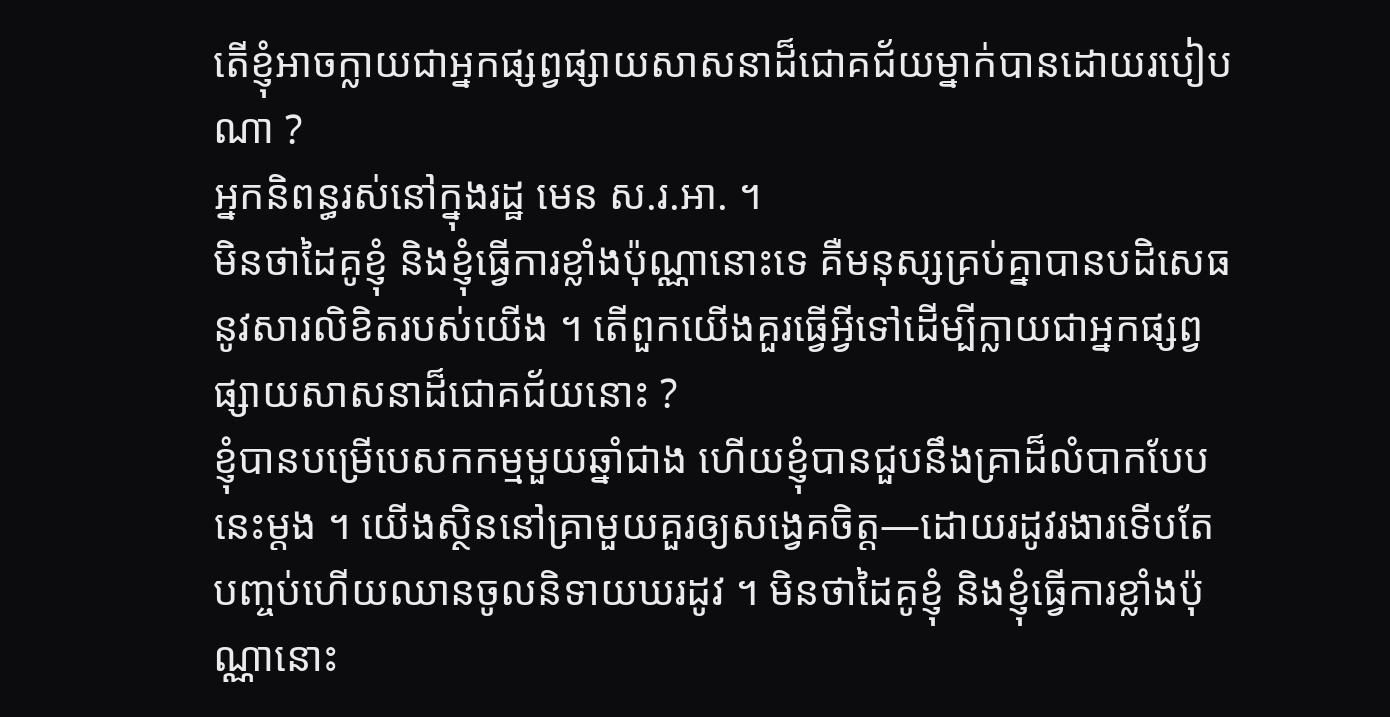តើខ្ញុំអាចក្លាយជាអ្នកផ្សព្វផ្សាយសាសនាដ៏ជោគជ័យម្នាក់បានដោយរបៀបណា ?
អ្នកនិពន្ធរស់នៅក្នុងរដ្ឋ មេន ស.រ.អា. ។
មិនថាដៃគូខ្ញុំ និងខ្ញុំធ្វើការខ្លាំងប៉ុណ្ណានោះទេ គឺមនុស្សគ្រប់គ្នាបានបដិសេធនូវសារលិខិតរបស់យើង ។ តើពួកយើងគួរធ្វើអ្វីទៅដើម្បីក្លាយជាអ្នកផ្សព្វផ្សាយសាសនាដ៏ជោគជ័យនោះ ?
ខ្ញុំបានបម្រើបេសកកម្មមួយឆ្នាំជាង ហើយខ្ញុំបានជួបនឹងគ្រាដ៏លំបាកបែបនេះម្តង ។ យើងស្ថិននៅគ្រាមួយគួរឲ្យសង្វេគចិត្ត—ដោយរដូវរងារទើបតែបញ្ចប់ហើយឈានចូលនិទាយឃរដូវ ។ មិនថាដៃគូខ្ញុំ និងខ្ញុំធ្វើការខ្លាំងប៉ុណ្ណានោះ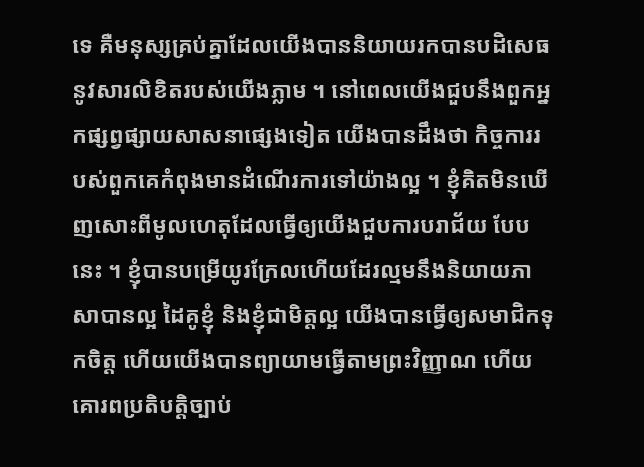ទេ គឺមនុស្សគ្រប់គ្នាដែលយើងបាននិយាយរកបានបដិសេធនូវសារលិខិតរបស់យើងភ្លាម ។ នៅពេលយើងជួបនឹងពួកអ្នកផ្សព្វផ្សាយសាសនាផ្សេងទៀត យើងបានដឹងថា កិច្ចការរបស់ពួកគេកំពុងមានដំណើរការទៅយ៉ាងល្អ ។ ខ្ញុំគិតមិនឃើញសោះពីមូលហេតុដែលធ្វើឲ្យយើងជួបការបរាជ័យ បែបនេះ ។ ខ្ញុំបានបម្រើយូរក្រែលហើយដែរល្មមនឹងនិយាយភាសាបានល្អ ដៃគូខ្ញុំ និងខ្ញុំជាមិត្តល្អ យើងបានធ្វើឲ្យសមាជិកទុកចិត្ត ហើយយើងបានព្យាយាមធ្វើតាមព្រះវិញ្ញាណ ហើយគោរពប្រតិបត្តិច្បាប់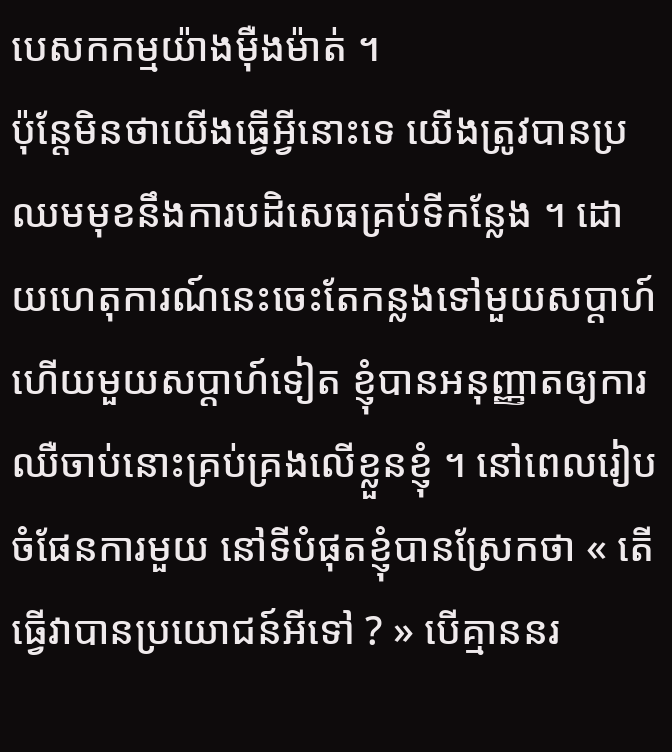បេសកកម្មយ៉ាងម៉ឺងម៉ាត់ ។
ប៉ុន្តែមិនថាយើងធ្វើអ្វីនោះទេ យើងត្រូវបានប្រឈមមុខនឹងការបដិសេធគ្រប់ទីកន្លែង ។ ដោយហេតុការណ៍នេះចេះតែកន្លងទៅមួយសប្ដាហ៍ហើយមួយសប្ដាហ៍ទៀត ខ្ញុំបានអនុញ្ញាតឲ្យការឈឺចាប់នោះគ្រប់គ្រងលើខ្លួនខ្ញុំ ។ នៅពេលរៀបចំផែនការមួយ នៅទីបំផុតខ្ញុំបានស្រែកថា « តើធ្វើវាបានប្រយោជន៍អីទៅ ? » បើគ្មាននរ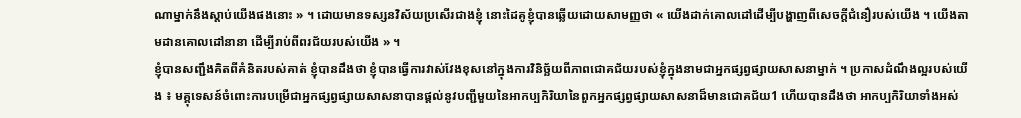ណាម្នាក់នឹងស្ដាប់យើងផងនោះ » ។ ដោយមានទស្សនវិស័យប្រសើរជាងខ្ញុំ នោះដៃគូខ្ញុំបានឆ្លើយដោយសាមញ្ញថា « យើងដាក់គោលដៅដើម្បីបង្ហាញពីសេចក្ដីជំនឿរបស់យើង ។ យើងតាមដានគោលដៅនានា ដើម្បីរាប់ពីពរជ័យរបស់យើង » ។
ខ្ញុំបានសញ្ជឹងគិតពីគំនិតរបស់គាត់ ខ្ញុំបានដឹងថា ខ្ញុំបានធ្វើការវាស់វែងខុសនៅក្នុងការវិនិច្ឆ័យពីភាពជោគជ័យរបស់ខ្ញុំក្នុងនាមជាអ្នកផ្សព្វផ្សាយសាសនាម្នាក់ ។ ប្រកាសដំណឹងល្អរបស់យើង ៖ មគ្គុទេសន៍ចំពោះការបម្រើជាអ្នកផ្សព្វផ្សាយសាសនាបានផ្ដល់នូវបញ្ជីមួយនៃអាកប្បកិរិយានៃពួកអ្នកផ្សព្វផ្សាយសាសនាដ៏មានជោគជ័យ1 ហើយបានដឹងថា អាកប្បកិរិយាទាំងអស់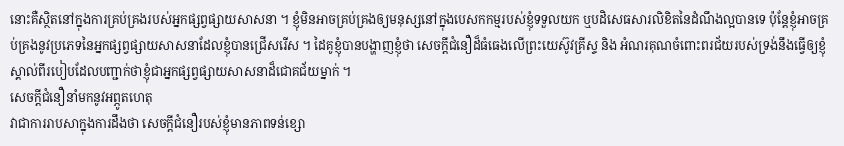នោះគឺស្ថិតនៅក្នុងការគ្រប់គ្រងរបស់អ្នកផ្សព្វផ្សាយសាសនា ។ ខ្ញុំមិនអាចគ្រប់គ្រងឲ្យមនុស្សនៅក្នុងបេសកកម្មរបស់ខ្ញុំទទួលយក ឬបដិសេធសារលិខិតនៃដំណឹងល្អបានទេ ប៉ុន្តែខ្ញុំអាចគ្រប់គ្រងនូវប្រភេទនៃអ្នកផ្សព្វផ្សាយសាសនាដែលខ្ញុំបានជ្រើសរើស ។ ដៃគូខ្ញុំបានបង្ហាញខ្ញុំថា សេចក្ដីជំនឿដ៏ធំធេងលើព្រះយេស៊ូវគ្រីស្ទ និង អំណរគុណចំពោះពរជ័យរបស់ទ្រង់នឹងធ្វើឲ្យខ្ញុំស្គាល់ពីរបៀបដែលបញ្ជាក់ថាខ្ញុំជាអ្នកផ្សព្វផ្សាយសាសនាដ៏ជោគជ័យម្នាក់ ។
សេចក្ដីជំនឿនាំមកនូវអព្ភូតហេតុ
វាជាការរាបសាក្នុងការដឹងថា សេចក្ដីជំនឿរបស់ខ្ញុំមានភាពទន់ខ្សោ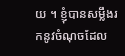យ ។ ខ្ញុំបានសម្លឹងរកនូវចំណុចដែល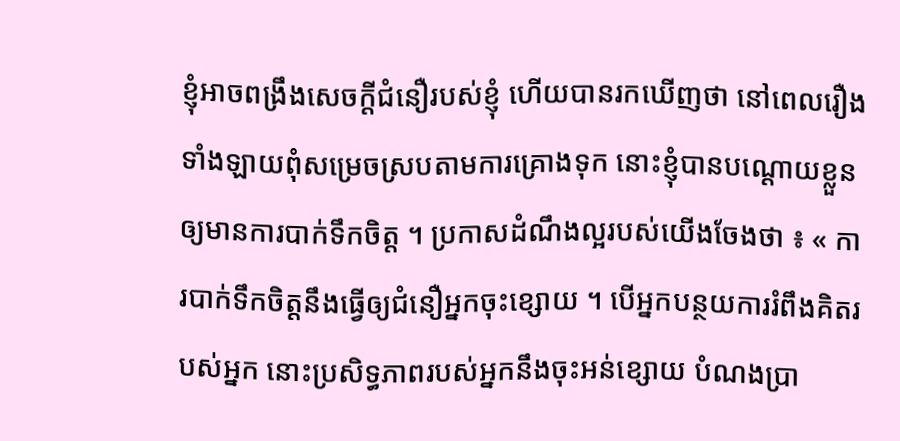ខ្ញុំអាចពង្រឹងសេចក្ដីជំនឿរបស់ខ្ញុំ ហើយបានរកឃើញថា នៅពេលរឿងទាំងឡាយពុំសម្រេចស្របតាមការគ្រោងទុក នោះខ្ញុំបានបណ្ដោយខ្លួនឲ្យមានការបាក់ទឹកចិត្ត ។ ប្រកាសដំណឹងល្អរបស់យើងចែងថា ៖ « ការបាក់ទឹកចិត្តនឹងធ្វើឲ្យជំនឿអ្នកចុះខ្សោយ ។ បើអ្នកបន្ថយការរំពឹងគិតរបស់អ្នក នោះប្រសិទ្ធភាពរបស់អ្នកនឹងចុះអន់ខ្សោយ បំណងប្រា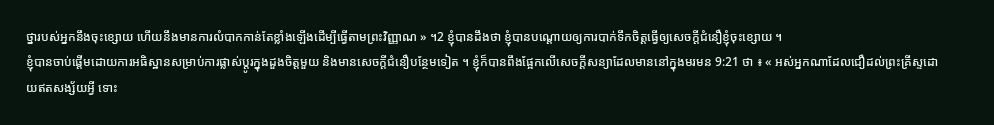ថ្នារបស់អ្នកនឹងចុះខ្សោយ ហើយនឹងមានការលំបាកកាន់តែខ្លាំងឡើងដើម្បីធ្វើតាមព្រះវិញ្ញាណ » ។2 ខ្ញុំបានដឹងថា ខ្ញុំបានបណ្ដោយឲ្យការបាក់ទឹកចិត្តធ្វើឲ្យសេចក្ដីជំនឿខ្ញុំចុះខ្សោយ ។
ខ្ញុំបានចាប់ផ្ដើមដោយការអធិស្ឋានសម្រាប់ការផ្លាស់ប្ដូរក្នុងដួងចិត្តមួយ និងមានសេចក្ដីជំនឿបន្ថែមទៀត ។ ខ្ញុំក៏បានពឹងផ្អែកលើសេចក្ដីសន្យាដែលមាននៅក្នុងមរមន 9:21 ថា ៖ « អស់អ្នកណាដែលជឿដល់ព្រះគ្រីស្ទដោយឥតសង្ស័យអ្វី ទោះ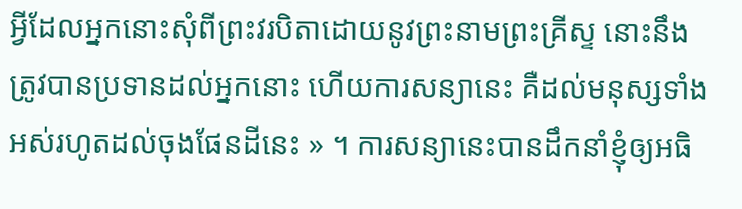អ្វីដែលអ្នកនោះសុំពីព្រះវរបិតាដោយនូវព្រះនាមព្រះគ្រីស្ទ នោះនឹងត្រូវបានប្រទានដល់អ្នកនោះ ហើយការសន្យានេះ គឺដល់មនុស្សទាំងអស់រហូតដល់ចុងផែនដីនេះ » ។ ការសន្យានេះបានដឹកនាំខ្ញុំឲ្យអធិ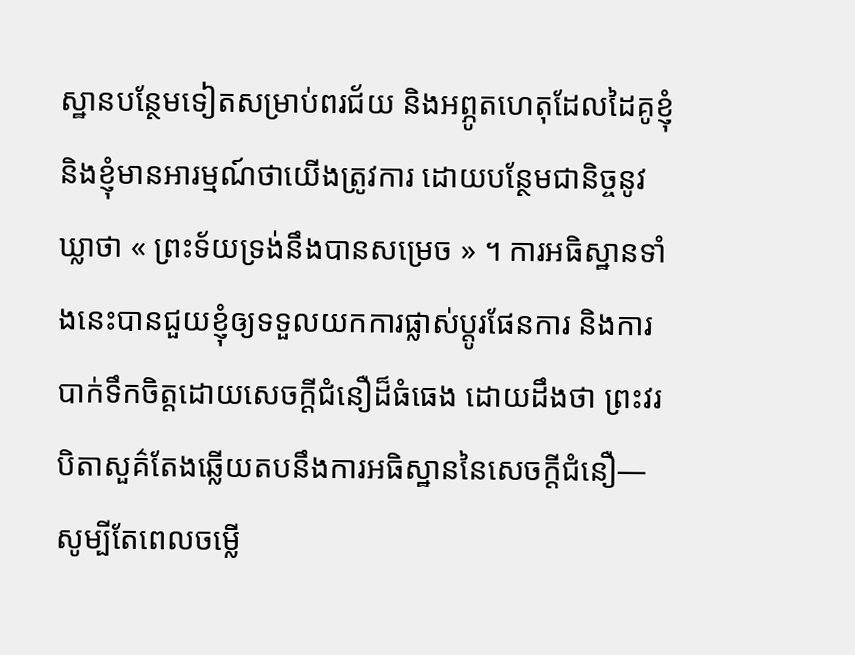ស្ឋានបន្ថែមទៀតសម្រាប់ពរជ័យ និងអព្ភូតហេតុដែលដៃគូខ្ញុំ និងខ្ញុំមានអារម្មណ៍ថាយើងត្រូវការ ដោយបន្ថែមជានិច្ចនូវឃ្លាថា « ព្រះទ័យទ្រង់នឹងបានសម្រេច » ។ ការអធិស្ឋានទាំងនេះបានជួយខ្ញុំឲ្យទទួលយកការផ្លាស់ប្ដូរផែនការ និងការបាក់ទឹកចិត្តដោយសេចក្ដីជំនឿដ៏ធំធេង ដោយដឹងថា ព្រះវរបិតាសួគ៌តែងឆ្លើយតបនឹងការអធិស្ឋាននៃសេចក្ដីជំនឿ—សូម្បីតែពេលចម្លើ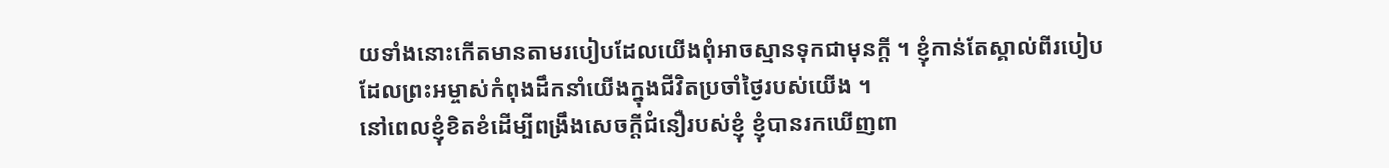យទាំងនោះកើតមានតាមរបៀបដែលយើងពុំអាចស្មានទុកជាមុនក្ដី ។ ខ្ញុំកាន់តែស្គាល់ពីរបៀបដែលព្រះអម្ចាស់កំពុងដឹកនាំយើងក្នុងជីវិតប្រចាំថ្ងៃរបស់យើង ។
នៅពេលខ្ញុំខិតខំដើម្បីពង្រឹងសេចក្ដីជំនឿរបស់ខ្ញុំ ខ្ញុំបានរកឃើញពា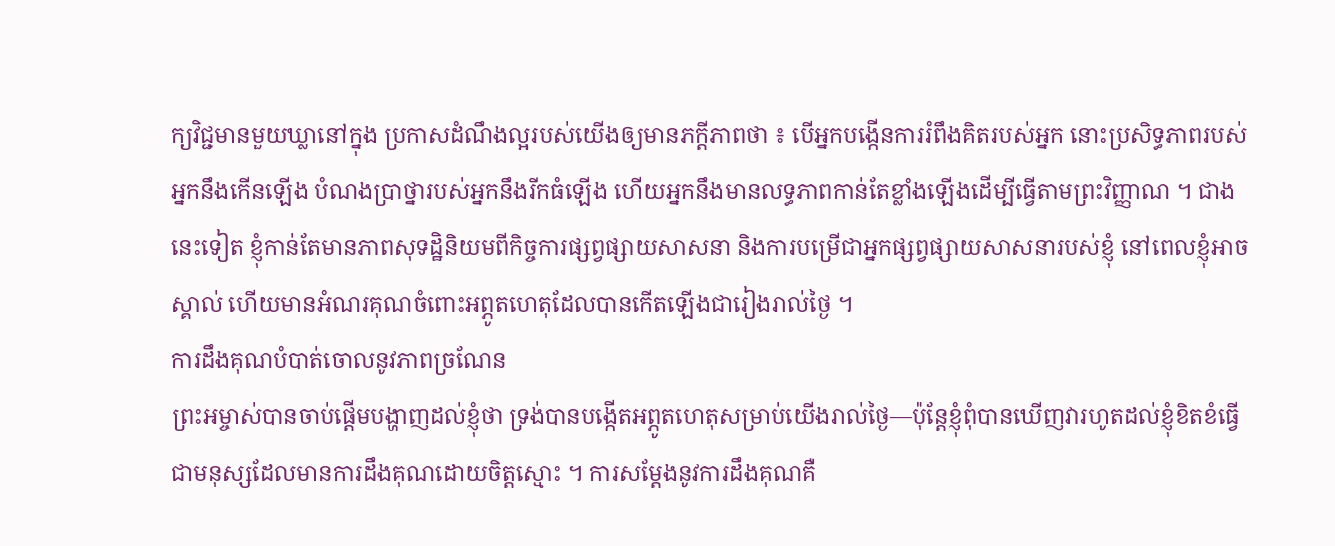ក្យវិជ្ជមានមួយឃ្លានៅក្នុង ប្រកាសដំណឹងល្អរបស់យើងឲ្យមានភក្ដីភាពថា ៖ បើអ្នកបង្កើនការរំពឹងគិតរបស់អ្នក នោះប្រសិទ្ធភាពរបស់អ្នកនឹងកើនឡើង បំណងប្រាថ្នារបស់អ្នកនឹងរីកធំឡើង ហើយអ្នកនឹងមានលទ្ធភាពកាន់តែខ្លាំងឡើងដើម្បីធ្វើតាមព្រះវិញ្ញាណ ។ ជាងនេះទៀត ខ្ញុំកាន់តែមានភាពសុទដ្ឋិនិយមពីកិច្ចការផ្សព្វផ្សាយសាសនា និងការបម្រើជាអ្នកផ្សព្វផ្សាយសាសនារបស់ខ្ញុំ នៅពេលខ្ញុំអាចស្គាល់ ហើយមានអំណរគុណចំពោះអព្ភូតហេតុដែលបានកើតឡើងជារៀងរាល់ថ្ងៃ ។
ការដឹងគុណបំបាត់ចោលនូវភាពច្រណែន
ព្រះអម្ចាស់បានចាប់ផ្ដើមបង្ហាញដល់ខ្ញុំថា ទ្រង់បានបង្កើតអព្ភូតហេតុសម្រាប់យើងរាល់ថ្ងៃ—ប៉ុន្តែខ្ញុំពុំបានឃើញវារហូតដល់ខ្ញុំខិតខំធ្វើជាមនុស្សដែលមានការដឹងគុណដោយចិត្តស្មោះ ។ ការសម្ដែងនូវការដឹងគុណគឺ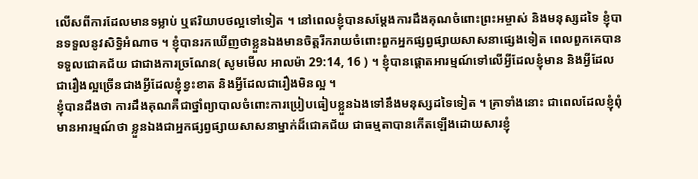លើសពីការដែលមានទម្លាប់ ឬឥរិយាបថល្អទៅទៀត ។ នៅពេលខ្ញុំបានសម្ដែងការដឹងគុណចំពោះព្រះអម្ចាស់ និងមនុស្សដទៃ ខ្ញុំបានទទួលនូវសិទ្ធិអំណាច ។ ខ្ញុំបានរកឃើញថាខ្លួនឯងមានចិត្តរីករាយចំពោះពួកអ្នកផ្សព្វផ្សាយសាសនាផ្សេងទៀត ពេលពួកគេបានទទួលជោគជ័យ ជាជាងការច្រណែន( សូមមើល អាលម៉ា 29:14, 16 ) ។ ខ្ញុំបានផ្ដោតអារម្មណ៍ទៅលើអ្វីដែលខ្ញុំមាន និងអ្វីដែលជារឿងល្អច្រើនជាងអ្វីដែលខ្ញុំខ្វះខាត និងអ្វីដែលជារឿងមិនល្អ ។
ខ្ញុំបានដឹងថា ការដឹងគុណគឺជាថ្នាំព្យាបាលចំពោះការប្រៀបធៀបខ្លួនឯងទៅនឹងមនុស្សដទៃទៀត ។ គ្រាទាំងនោះ ជាពេលដែលខ្ញុំពុំមានអារម្មណ៍ថា ខ្លួនឯងជាអ្នកផ្សព្វផ្សាយសាសនាម្នាក់ដ៏ជោគជ័យ ជាធម្មតាបានកើតឡើងដោយសារខ្ញុំ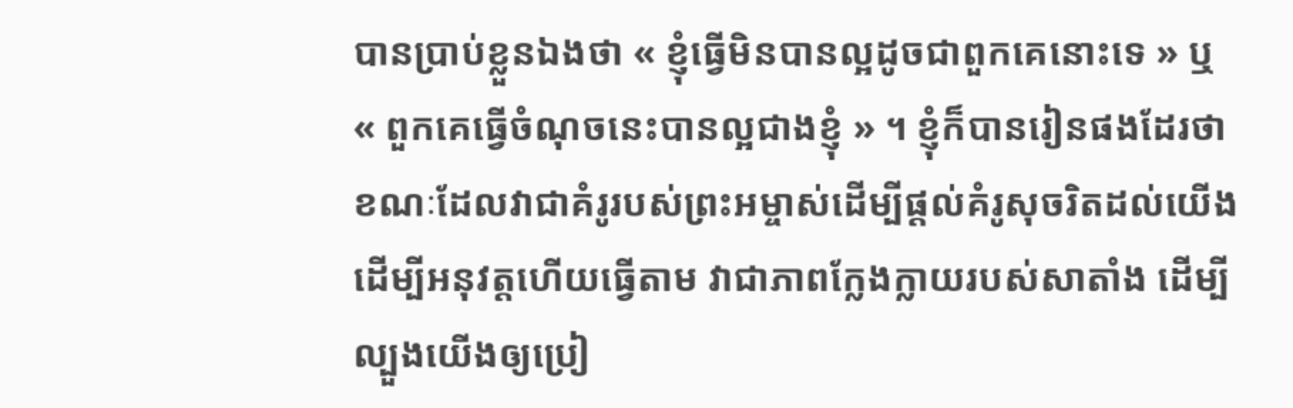បានប្រាប់ខ្លួនឯងថា « ខ្ញុំធ្វើមិនបានល្អដូចជាពួកគេនោះទេ » ឬ « ពួកគេធ្វើចំណុចនេះបានល្អជាងខ្ញុំ » ។ ខ្ញុំក៏បានរៀនផងដែរថា ខណៈដែលវាជាគំរូរបស់ព្រះអម្ចាស់ដើម្បីផ្ដល់គំរូសុចរិតដល់យើង ដើម្បីអនុវត្តហើយធ្វើតាម វាជាភាពក្លែងក្លាយរបស់សាតាំង ដើម្បីល្បួងយើងឲ្យប្រៀ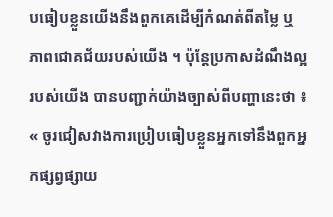បធៀបខ្លួនយើងនឹងពួកគេដើម្បីកំណត់ពីតម្លៃ ឬ ភាពជោគជ័យរបស់យើង ។ ប៉ុន្តែប្រកាសដំណឹងល្អរបស់យើង បានបញ្ជាក់យ៉ាងច្បាស់ពីបញ្ហានេះថា ៖ « ចូរជៀសវាងការប្រៀបធៀបខ្លួនអ្នកទៅនឹងពួកអ្នកផ្សព្វផ្សាយ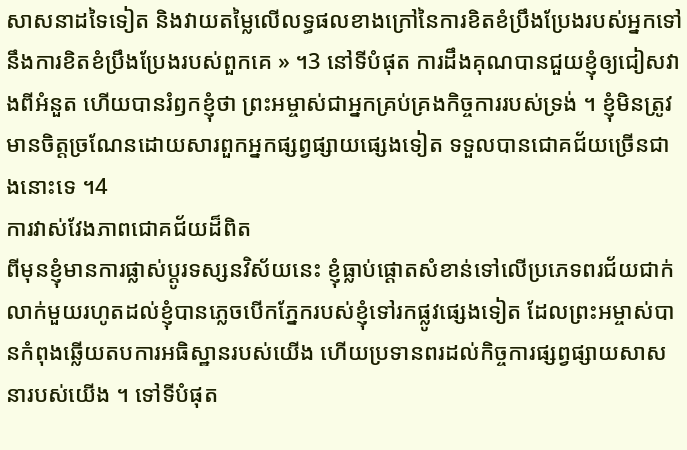សាសនាដទៃទៀត និងវាយតម្លៃលើលទ្ធផលខាងក្រៅនៃការខិតខំប្រឹងប្រែងរបស់អ្នកទៅនឹងការខិតខំប្រឹងប្រែងរបស់ពួកគេ » ។3 នៅទីបំផុត ការដឹងគុណបានជួយខ្ញុំឲ្យជៀសវាងពីអំនួត ហើយបានរំឭកខ្ញុំថា ព្រះអម្ចាស់ជាអ្នកគ្រប់គ្រងកិច្ចការរបស់ទ្រង់ ។ ខ្ញុំមិនត្រូវមានចិត្តច្រណែនដោយសារពួកអ្នកផ្សព្វផ្សាយផ្សេងទៀត ទទួលបានជោគជ័យច្រើនជាងនោះទេ ។4
ការវាស់វែងភាពជោគជ័យដ៏ពិត
ពីមុនខ្ញុំមានការផ្លាស់ប្ដូរទស្សនវិស័យនេះ ខ្ញុំធ្លាប់ផ្ដោតសំខាន់ទៅលើប្រភេទពរជ័យជាក់លាក់មួយរហូតដល់ខ្ញុំបានភ្លេចបើកភ្នែករបស់ខ្ញុំទៅរកផ្លូវផ្សេងទៀត ដែលព្រះអម្ចាស់បានកំពុងឆ្លើយតបការអធិស្ឋានរបស់យើង ហើយប្រទានពរដល់កិច្ចការផ្សព្វផ្សាយសាសនារបស់យើង ។ ទៅទីបំផុត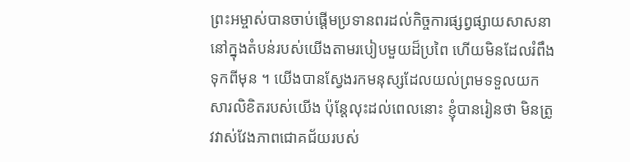ព្រះអម្ចាស់បានចាប់ផ្ដើមប្រទានពរដល់កិច្ចការផ្សព្វផ្សាយសាសនានៅក្នុងតំបន់របស់យើងតាមរបៀបមួយដ៏ប្រពៃ ហើយមិនដែលរំពឹងទុកពីមុន ។ យើងបានស្វែងរកមនុស្សដែលយល់ព្រមទទួលយកសារលិខិតរបស់យើង ប៉ុន្តែលុះដល់ពេលនោះ ខ្ញុំបានរៀនថា មិនត្រូវវាស់វែងភាពជោគជ័យរបស់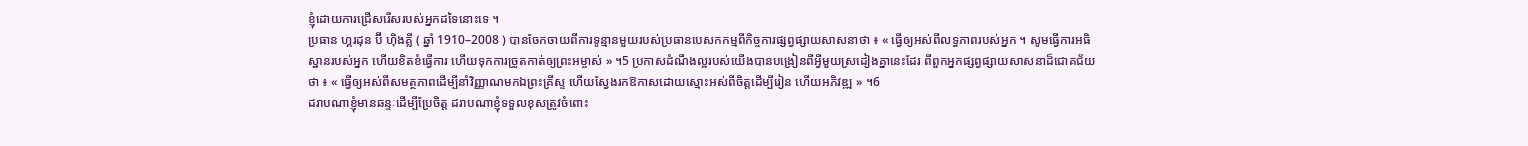ខ្ញុំដោយការជ្រើសរើសរបស់អ្នកដទៃនោះទេ ។
ប្រធាន ហ្គរដុន ប៊ី ហ៊ិងគ្លី ( ឆ្នាំ 1910–2008 ) បានចែកចាយពីការទូន្មានមួយរបស់ប្រធានបេសកកម្មពីកិច្ចការផ្សព្វផ្សាយសាសនាថា ៖ « ធ្វើឲ្យអស់ពីលទ្ធភាពរបស់អ្នក ។ សូមធ្វើការអធិស្ឋានរបស់អ្នក ហើយខិតខំធ្វើការ ហើយទុកការច្រូតកាត់ឲ្យព្រះអម្ចាស់ » ។5 ប្រកាសដំណឹងល្អរបស់យើងបានបង្រៀនពីអ្វីមួយស្រដៀងគ្នានេះដែរ ពីពួកអ្នកផ្សព្វផ្សាយសាសនាដ៏ជោគជ័យថា ៖ « ធ្វើឲ្យអស់ពីសមត្ថភាពដើម្បីនាំវិញ្ញាណមកឯព្រះគ្រីស្ទ ហើយស្វែងរកឱកាសដោយស្មោះអស់ពីចិត្តដើម្បីរៀន ហើយអភិវឌ្ឍ » ។6
ដរាបណាខ្ញុំមានឆន្ទៈដើម្បីប្រែចិត្ត ដរាបណាខ្ញុំទទួលខុសត្រូវចំពោះ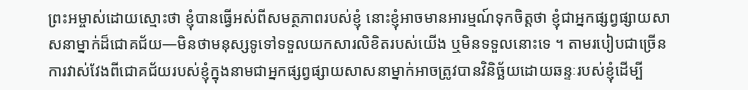ព្រះអម្ចាស់ដោយស្មោះថា ខ្ញុំបានធ្វើអស់ពីសមត្ថភាពរបស់ខ្ញុំ នោះខ្ញុំអាចមានអារម្មណ៍ទុកចិត្តថា ខ្ញុំជាអ្នកផ្សព្វផ្សាយសាសនាម្នាក់ដ៏ជោគជ័យ—មិនថាមនុស្សទូទៅទទួលយកសារលិខិតរបស់យើង ឬមិនទទួលនោះទេ ។ តាមរបៀបជាច្រើន ការវាស់វែងពីជោគជ័យរបស់ខ្ញុំក្នុងនាមជាអ្នកផ្សព្វផ្សាយសាសនាម្នាក់អាចត្រូវបានវិនិច្ឆ័យដោយឆន្ទៈរបស់ខ្ញុំដើម្បី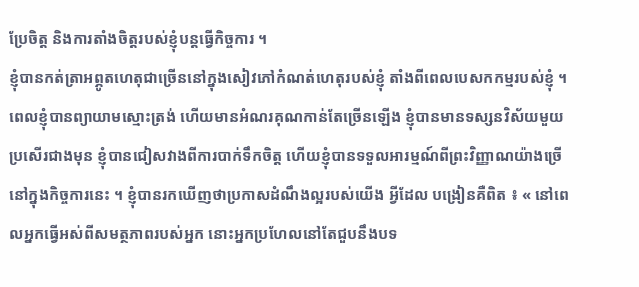ប្រែចិត្ត និងការតាំងចិត្តរបស់ខ្ញុំបន្តធ្វើកិច្ចការ ។
ខ្ញុំបានកត់ត្រាអព្ភូតហេតុជាច្រើននៅក្នុងសៀវភៅកំណត់ហេតុរបស់ខ្ញុំ តាំងពីពេលបេសកកម្មរបស់ខ្ញុំ ។ ពេលខ្ញុំបានព្យាយាមស្មោះត្រង់ ហើយមានអំណរគុណកាន់តែច្រើនឡើង ខ្ញុំបានមានទស្សនវិស័យមួយប្រសើរជាងមុន ខ្ញុំបានជៀសវាងពីការបាក់ទឹកចិត្ត ហើយខ្ញុំបានទទួលអារម្មណ៍ពីព្រះវិញ្ញាណយ៉ាងច្រើនៅក្នុងកិច្ចការនេះ ។ ខ្ញុំបានរកឃើញថាប្រកាសដំណឹងល្អរបស់យើង អ្វីដែល បង្រៀនគឺពិត ៖ « នៅពេលអ្នកធ្វើអស់ពីសមត្ថភាពរបស់អ្នក នោះអ្នកប្រហែលនៅតែជួបនឹងបទ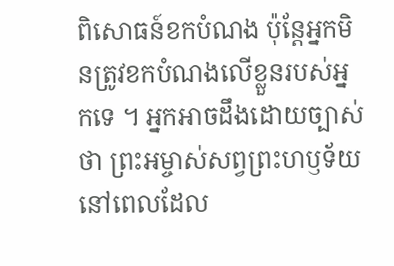ពិសោធន៍ខកបំណង ប៉ុន្តែអ្នកមិនត្រូវខកបំណងលើខ្លួនរបស់អ្នកទេ ។ អ្នកអាចដឹងដោយច្បាស់ថា ព្រះអម្ចាស់សព្វព្រះហឫទ័យ នៅពេលដែល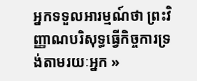អ្នកទទួលអារម្មណ៍ថា ព្រះវិញ្ញាណបរិសុទ្ធធ្វើកិច្ចការទ្រង់តាមរយៈអ្នក »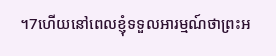។7ហើយនៅពេលខ្ញុំទទួលអារម្មណ៍ថាព្រះអ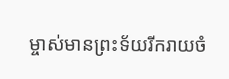ម្ចាស់មានព្រះទ័យរីករាយចំ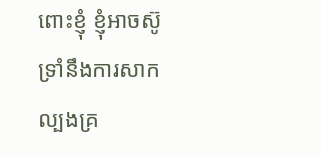ពោះខ្ញុំ ខ្ញុំអាចស៊ូទ្រាំនឹងការសាកល្បងគ្រ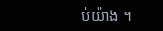ប់យ៉ាង ។